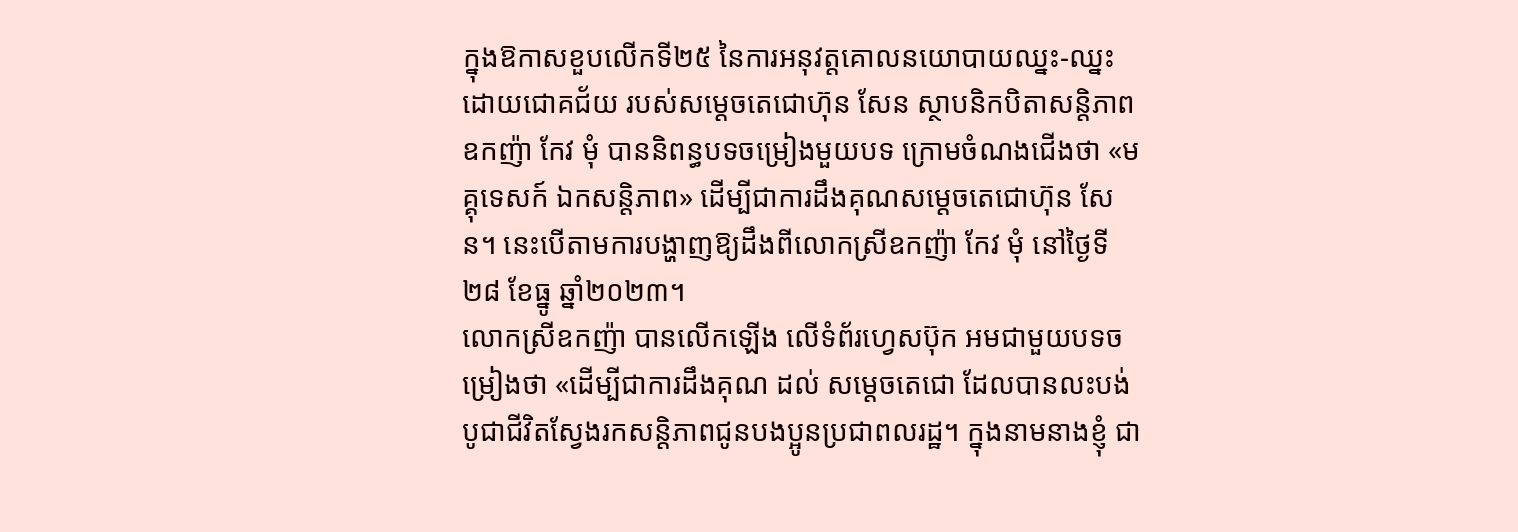ក្នុងឱកាសខួបលើកទី២៥ នៃការអនុវត្តគោលនយោបាយឈ្នះ-ឈ្នះ ដោយជោគជ័យ របស់សម្ដេចតេជោហ៊ុន សែន ស្ថាបនិកបិតាសន្ដិភាព ឧកញ៉ា កែវ មុំ បាននិពន្ធបទចម្រៀងមួយបទ ក្រោមចំណងជើងថា «មគ្គុទេសក៍ ឯកសន្តិភាព» ដើម្បីជាការដឹងគុណសម្ដេចតេជោហ៊ុន សែន។ នេះបើតាមការបង្ហាញឱ្យដឹងពីលោកស្រីឧកញ៉ា កែវ មុំ នៅថ្ងៃទី២៨ ខែធ្នូ ឆ្នាំ២០២៣។
លោកស្រីឧកញ៉ា បានលើកឡើង លើទំព័រហ្វេសប៊ុក អមជាមួយបទចម្រៀងថា «ដើម្បីជាការដឹងគុណ ដល់ សម្ដេចតេជោ ដែលបានលះបង់បូជាជីវិតស្វែងរកសន្តិភាពជូនបងប្អូនប្រជាពលរដ្ឋ។ ក្នុងនាមនាងខ្ញុំ ជា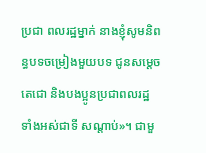ប្រជា ពលរដ្ឋម្នាក់ នាងខ្ញុំសូមនិពន្ធបទចម្រៀងមួយបទ ជូនសម្ដេចតេជោ និងបងប្អូនប្រជាពលរដ្ឋ ទាំងអស់ជាទី សណ្តាប់»។ ជាមួ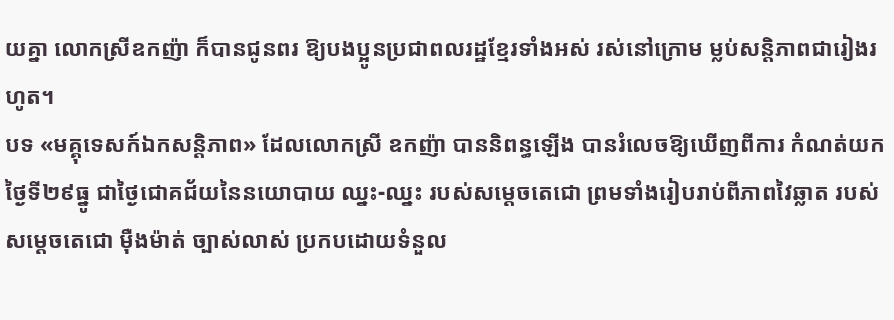យគ្នា លោកស្រីឧកញ៉ា ក៏បានជូនពរ ឱ្យបងប្អូនប្រជាពលរដ្ឋខ្មែរទាំងអស់ រស់នៅក្រោម ម្លប់សន្តិភាពជារៀងរហូត។
បទ «មគ្គុទេសក៍ឯកសន្តិភាព» ដែលលោកស្រី ឧកញ៉ា បាននិពន្ធឡើង បានរំលេចឱ្យឃើញពីការ កំណត់យក ថ្ងៃទី២៩ធ្នូ ជាថ្ងៃជោគជ័យនៃនយោបាយ ឈ្នះ-ឈ្នះ របស់សម្ដេចតេជោ ព្រមទាំងរៀបរាប់ពីភាពវៃឆ្លាត របស់ សម្ដេចតេជោ ម៉ឺងម៉ាត់ ច្បាស់លាស់ ប្រកបដោយទំនួល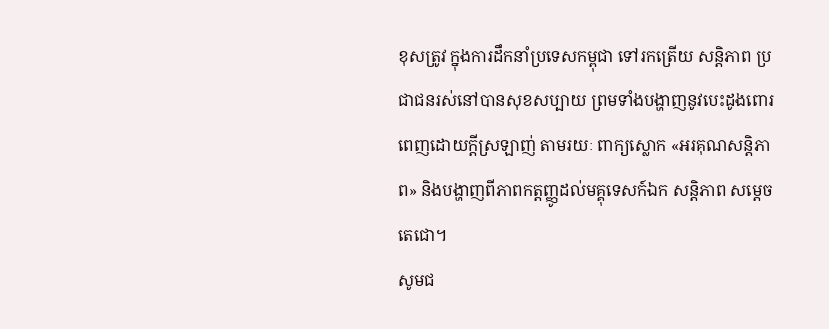ខុសត្រូវ ក្នុងការដឹកនាំប្រទេសកម្ពុជា ទៅរកត្រើយ សន្តិភាព ប្រជាជនរស់នៅបានសុខសប្បាយ ព្រមទាំងបង្ហាញនូវបេះដូងពោរពេញដោយក្ដីស្រឡាញ់ តាមរយៈ ពាក្យស្លោក «អរគុណសន្ដិភាព» និងបង្ហាញពីភាពកត្ដញ្ញូដល់មគ្គុទេសក៍ឯក សន្ដិភាព សម្ដេចតេជោ។
សូមជ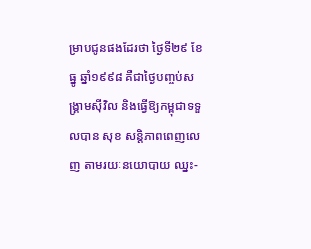ម្រាបជូនផងដែរថា ថ្ងៃទី២៩ ខែធ្នូ ឆ្នាំ១៩៩៨ គឺជាថ្ងៃបញ្ចប់សង្គ្រាមស៊ីវិល និងធ្វើឱ្យកម្ពុជាទទួលបាន សុខ សន្តិភាពពេញលេញ តាមរយៈនយោបាយ ឈ្នះ-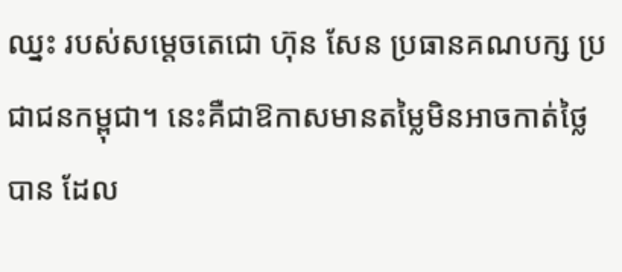ឈ្នះ របស់សម្តេចតេជោ ហ៊ុន សែន ប្រធានគណបក្ស ប្រជាជនកម្ពុជា។ នេះគឺជាឱកាសមានតម្លៃមិនអាចកាត់ថ្លៃបាន ដែល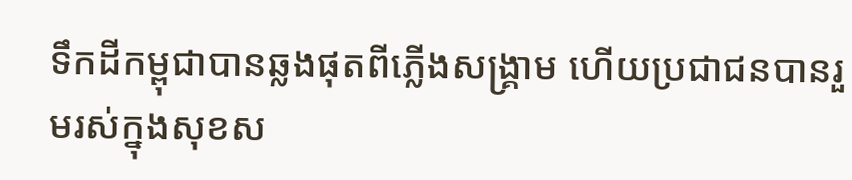ទឹកដីកម្ពុជាបានឆ្លងផុតពីភ្លើងសង្គ្រាម ហើយប្រជាជនបានរួមរស់ក្នុងសុខស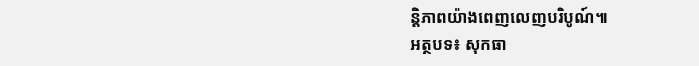ន្តិភាពយ៉ាងពេញលេញបរិបូណ៍៕
អត្ថបទ៖ សុកធា